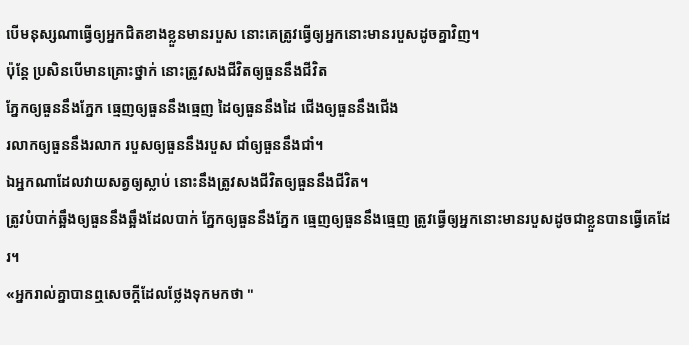បើមនុស្សណាធ្វើឲ្យអ្នកជិតខាងខ្លួនមានរបួស នោះគេត្រូវធ្វើឲ្យអ្នកនោះមានរបួសដូចគ្នាវិញ។
ប៉ុន្តែ ប្រសិនបើមានគ្រោះថ្នាក់ នោះត្រូវសងជីវិតឲ្យធួននឹងជីវិត
ភ្នែកឲ្យធួននឹងភ្នែក ធ្មេញឲ្យធួននឹងធ្មេញ ដៃឲ្យធួននឹងដៃ ជើងឲ្យធួននឹងជើង
រលាកឲ្យធួននឹងរលាក របួសឲ្យធួននឹងរបួស ជាំឲ្យធួននឹងជាំ។
ឯអ្នកណាដែលវាយសត្វឲ្យស្លាប់ នោះនឹងត្រូវសងជីវិតឲ្យធួននឹងជីវិត។
ត្រូវបំបាក់ឆ្អឹងឲ្យធួននឹងឆ្អឹងដែលបាក់ ភ្នែកឲ្យធួននឹងភ្នែក ធ្មេញឲ្យធួននឹងធ្មេញ ត្រូវធ្វើឲ្យអ្នកនោះមានរបួសដូចជាខ្លួនបានធ្វើគេដែរ។
«អ្នករាល់គ្នាបានឮសេចក្តីដែលថ្លែងទុកមកថា "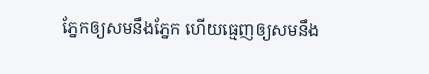ភ្នែកឲ្យសមនឹងភ្នែក ហើយធ្មេញឲ្យសមនឹង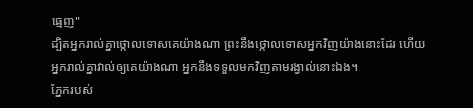ធ្មេញ"
ដ្បិតអ្នករាល់គ្នាថ្កោលទោសគេយ៉ាងណា ព្រះនឹងថ្កោលទោសអ្នកវិញយ៉ាងនោះដែរ ហើយអ្នករាល់គ្នាវាល់ឲ្យគេយ៉ាងណា អ្នកនឹងទទួលមកវិញតាមរង្វាល់នោះឯង។
ភ្នែករបស់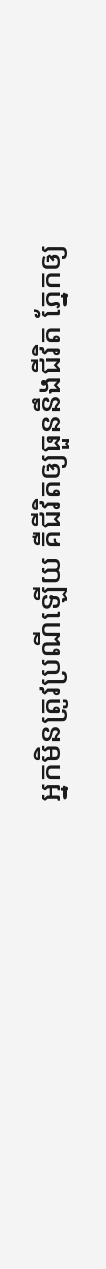អ្នកមិនត្រូវប្រណីឡើយ គឺជីវិតឲ្យធួននឹងជីវិត ភ្នែកឲ្យ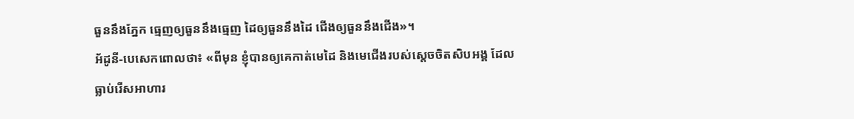ធួននឹងភ្នែក ធ្មេញឲ្យធួននឹងធ្មេញ ដៃឲ្យធួននឹងដៃ ជើងឲ្យធួននឹងជើង»។
អ័ដូនី-បេសេកពោលថា៖ «ពីមុន ខ្ញុំបានឲ្យគេកាត់មេដៃ និងមេជើងរបស់ស្តេចចិតសិបអង្គ ដែលធ្លាប់រើសអាហារ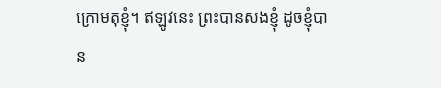ក្រោមតុខ្ញុំ។ ឥឡូវនេះ ព្រះបានសងខ្ញុំ ដូចខ្ញុំបាន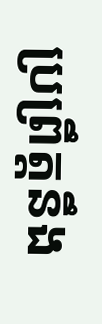ប្រព្រឹត្តនឹង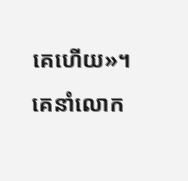គេហើយ»។ គេនាំលោក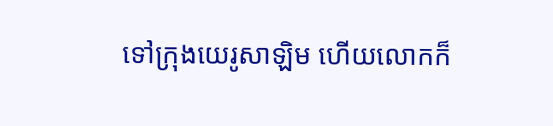ទៅក្រុងយេរូសាឡិម ហើយលោកក៏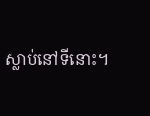ស្លាប់នៅទីនោះ។